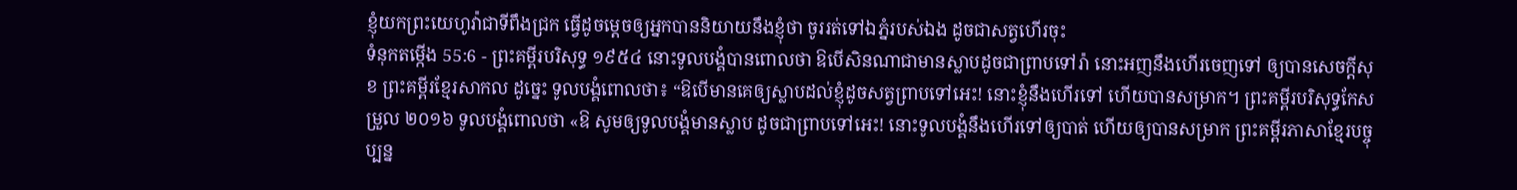ខ្ញុំយកព្រះយេហូវ៉ាជាទីពឹងជ្រក ធ្វើដូចម្តេចឲ្យអ្នកបាននិយាយនឹងខ្ញុំថា ចូររត់ទៅឯភ្នំរបស់ឯង ដូចជាសត្វហើរចុះ
ទំនុកតម្កើង 55:6 - ព្រះគម្ពីរបរិសុទ្ធ ១៩៥៤ នោះទូលបង្គំបានពោលថា ឱបើសិនណាជាមានស្លាបដូចជាព្រាបទៅរ៉ា នោះអញនឹងហើរចេញទៅ ឲ្យបានសេចក្ដីសុខ ព្រះគម្ពីរខ្មែរសាកល ដូច្នេះ ទូលបង្គំពោលថា៖ “ឱបើមានគេឲ្យស្លាបដល់ខ្ញុំដូចសត្វព្រាបទៅអេះ! នោះខ្ញុំនឹងហើរទៅ ហើយបានសម្រាក។ ព្រះគម្ពីរបរិសុទ្ធកែសម្រួល ២០១៦ ទូលបង្គំពោលថា «ឱ សូមឲ្យទូលបង្គំមានស្លាប ដូចជាព្រាបទៅអេះ! នោះទូលបង្គំនឹងហើរទៅឲ្យបាត់ ហើយឲ្យបានសម្រាក ព្រះគម្ពីរភាសាខ្មែរបច្ចុប្បន្ន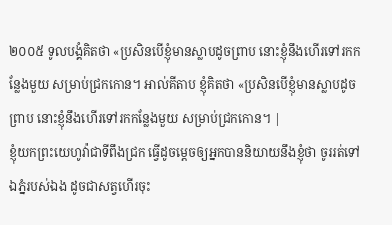២០០៥ ទូលបង្គំគិតថា «ប្រសិនបើខ្ញុំមានស្លាបដូចព្រាប នោះខ្ញុំនឹងហើរទៅរកកន្លែងមួយ សម្រាប់ជ្រកកោន។ អាល់គីតាប ខ្ញុំគិតថា «ប្រសិនបើខ្ញុំមានស្លាបដូចព្រាប នោះខ្ញុំនឹងហើរទៅរកកន្លែងមួយ សម្រាប់ជ្រកកោន។ |
ខ្ញុំយកព្រះយេហូវ៉ាជាទីពឹងជ្រក ធ្វើដូចម្តេចឲ្យអ្នកបាននិយាយនឹងខ្ញុំថា ចូររត់ទៅឯភ្នំរបស់ឯង ដូចជាសត្វហើរចុះ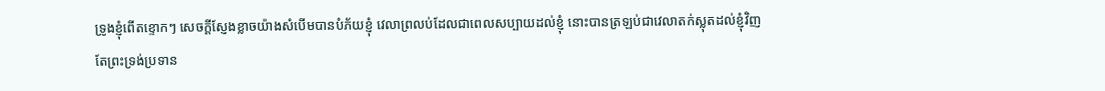ទ្រូងខ្ញុំពើតខ្ទោកៗ សេចក្ដីស្ញែងខ្លាចយ៉ាងសំបើមបានបំភ័យខ្ញុំ វេលាព្រលប់ដែលជាពេលសប្បាយដល់ខ្ញុំ នោះបានត្រឡប់ជាវេលាតក់ស្លុតដល់ខ្ញុំវិញ
តែព្រះទ្រង់ប្រទាន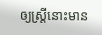ឲ្យស្ត្រីនោះមាន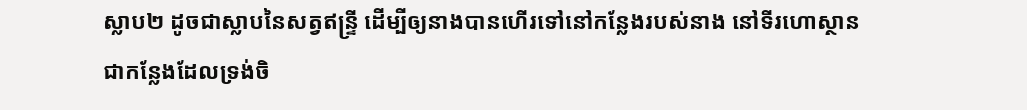ស្លាប២ ដូចជាស្លាបនៃសត្វឥន្ទ្រី ដើម្បីឲ្យនាងបានហើរទៅនៅកន្លែងរបស់នាង នៅទីរហោស្ថាន ជាកន្លែងដែលទ្រង់ចិ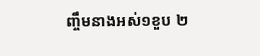ញ្ចឹមនាងអស់១ខួប ២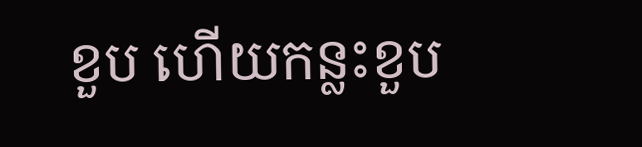ខួប ហើយកន្លះខួប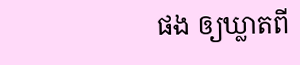ផង ឲ្យឃ្លាតពី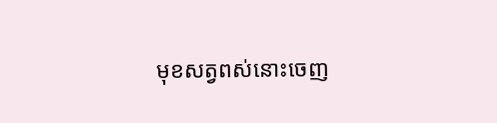មុខសត្វពស់នោះចេញ